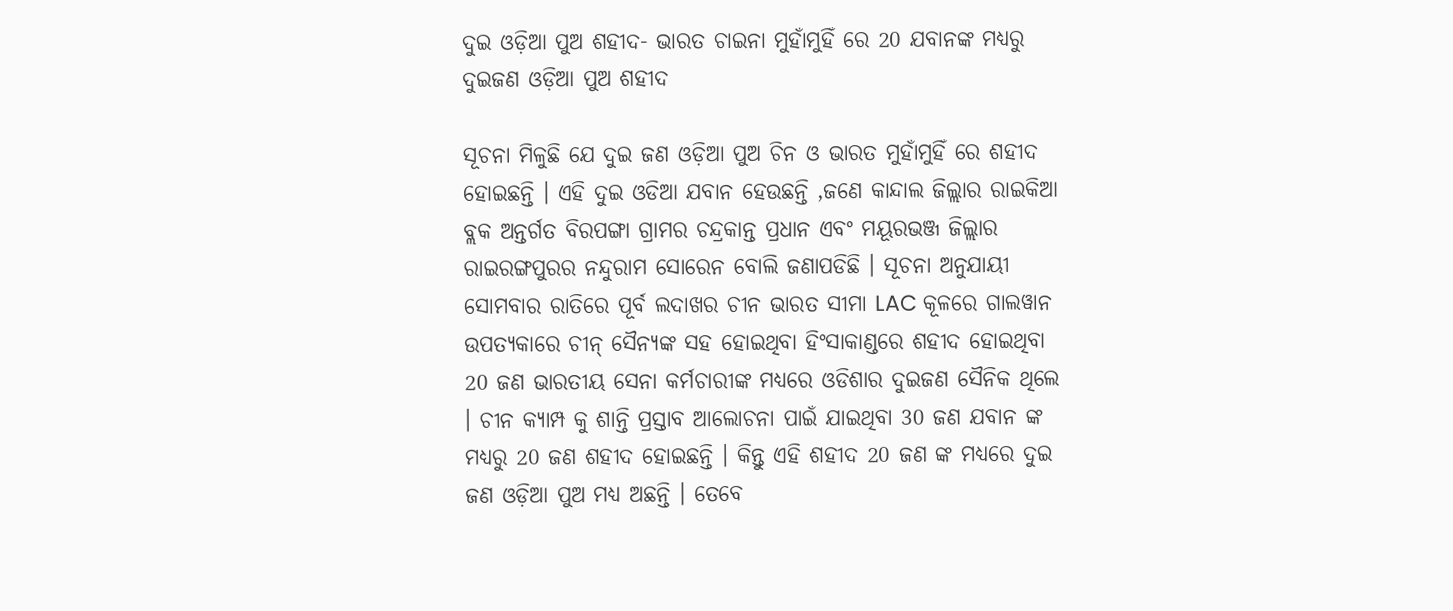ଦୁଇ ଓଡ଼ିଆ ପୁଅ ଶହୀଦ- ଭାରତ ଚାଇନା ମୁହାଁମୁହିଁ ରେ 20 ଯବାନଙ୍କ ମଧ୍ୟରୁ ଦୁଇଜଣ ଓଡ଼ିଆ ପୁଅ ଶହୀଦ

ସୂଚନା ମିଳୁଛି ଯେ ଦୁଇ ଜଣ ଓଡ଼ିଆ ପୁଅ ଚିନ ଓ ଭାରତ ମୁହାଁମୁହିଁ ରେ ଶହୀଦ ହୋଇଛନ୍ତି । ଏହି ଦୁଇ ଓଡିଆ ଯବାନ ହେଉଛନ୍ତି ,ଜଣେ କାନ୍ଦାଲ ଜିଲ୍ଲାର ରାଇକିଆ ବ୍ଲକ ଅନ୍ତର୍ଗତ ବିରପଙ୍ଗା ଗ୍ରାମର ଚନ୍ଦ୍ରକାନ୍ତ ପ୍ରଧାନ ଏବଂ ମୟୂରଭଞ୍ଜ ଜିଲ୍ଲାର ରାଇରଙ୍ଗପୁରର ନନ୍ଦୁରାମ ସୋରେନ ବୋଲି ଜଣାପଡିଛି । ସୂଚନା ଅନୁଯାୟୀ ସୋମବାର ରାତିରେ ପୂର୍ବ ଲଦାଖର ଚୀନ ଭାରତ ସୀମା LAC କୂଳରେ ଗାଲୱାନ ଉପତ୍ୟକାରେ ଚୀନ୍ ସୈନ୍ୟଙ୍କ ସହ ହୋଇଥିବା ହିଂସାକାଣ୍ଡରେ ଶହୀଦ ହୋଇଥିବା 20 ଜଣ ଭାରତୀୟ ସେନା କର୍ମଚାରୀଙ୍କ ମଧ୍ୟରେ ଓଡିଶାର ଦୁଇଜଣ ସୈନିକ ଥିଲେ । ଚୀନ କ୍ୟାମ୍ପ କୁ ଶାନ୍ତି ପ୍ରସ୍ତାବ ଆଲୋଚନା ପାଇଁ ଯାଇଥିବା 30 ଜଣ ଯବାନ ଙ୍କ ମଧ୍ୟରୁ 20 ଜଣ ଶହୀଦ ହୋଇଛନ୍ତି । କିନ୍ତୁ ଏହି ଶହୀଦ 20 ଜଣ ଙ୍କ ମଧ୍ୟରେ ଦୁଇ ଜଣ ଓଡ଼ିଆ ପୁଅ ମଧ୍ୟ ଅଛନ୍ତି । ତେବେ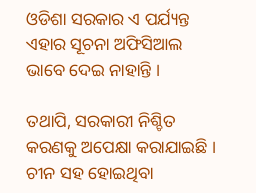ଓଡିଶା ସରକାର ଏ ପର୍ଯ୍ୟନ୍ତ ଏହାର ସୂଚନା ଅଫିସିଆଲ ଭାବେ ଦେଇ ନାହାନ୍ତି ।

ତଥାପି, ସରକାରୀ ନିଶ୍ଚିତ କରଣକୁ ଅପେକ୍ଷା କରାଯାଇଛି । ଚୀନ ସହ ହୋଇଥିବା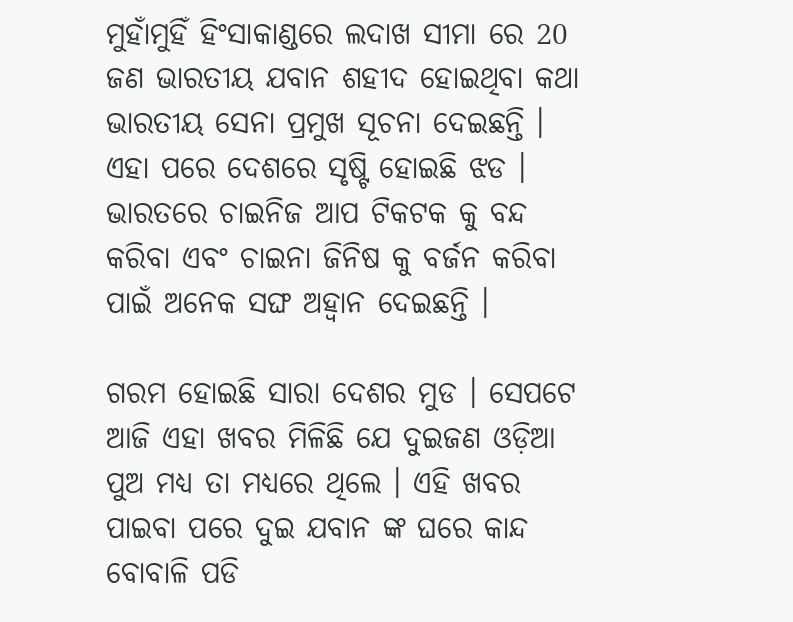ମୁହାଁମୁହିଁ ହିଂସାକାଣ୍ଡରେ ଲଦାଖ ସୀମା ରେ 20 ଜଣ ଭାରତୀୟ ଯବାନ ଶହୀଦ ହୋଇଥିବା କଥା ଭାରତୀୟ ସେନା ପ୍ରମୁଖ ସୂଚନା ଦେଇଛନ୍ତି । ଏହା ପରେ ଦେଶରେ ସୃଷ୍ଟି ହୋଇଛି ଝଡ । ଭାରତରେ ଚାଇନିଜ ଆପ ଟିକଟକ କୁ ବନ୍ଦ କରିବା ଏବଂ ଚାଇନା ଜିନିଷ କୁ ବର୍ଜନ କରିବା ପାଇଁ ଅନେକ ସଙ୍ଘ ଅହ୍ୱାନ ଦେଇଛନ୍ତି ।

ଗରମ ହୋଇଛି ସାରା ଦେଶର ମୁଡ । ସେପଟେ ଆଜି ଏହା ଖବର ମିଳିଛି ଯେ ଦୁଇଜଣ ଓଡ଼ିଆ ପୁଅ ମଧ୍ୟ ତା ମଧ୍ୟରେ ଥିଲେ । ଏହି ଖବର ପାଇବା ପରେ ଦୁଇ ଯବାନ ଙ୍କ ଘରେ କାନ୍ଦ ବୋବାଳି ପଡି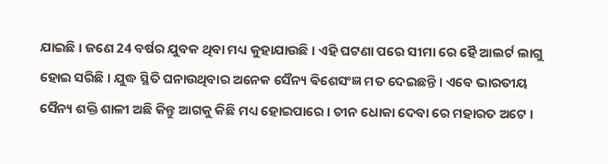ଯାଇଛି । ଜଣେ 24 ବର୍ଷର ଯୁବକ ଥିବା ମଧ୍ୟ କୁହାଯାଉଛି । ଏହି ଘଟଣା ପରେ ସୀମା ରେ ହୈ ଆଲର୍ଟ ଲାଗୁ ହୋଇ ସରିଛି । ଯୁଦ୍ଧ ସ୍ଥିତି ଘନାଉଥିବାର ଅନେକ ସୈନ୍ୟ ଵିଶେସଂଜ୍ଞ ମତ ଦେଇଛନ୍ତି । ଏବେ ଭାରତୀୟ ସୈନ୍ୟ ଶକ୍ତି ଶାଳୀ ଅଛି କିନ୍ତୁ ଆଗକୁ କିଛି ମଧ୍ୟ ହୋଇପାରେ । ଚୀନ ଧୋକା ଦେବା ରେ ମହାରତ ଅଟେ ।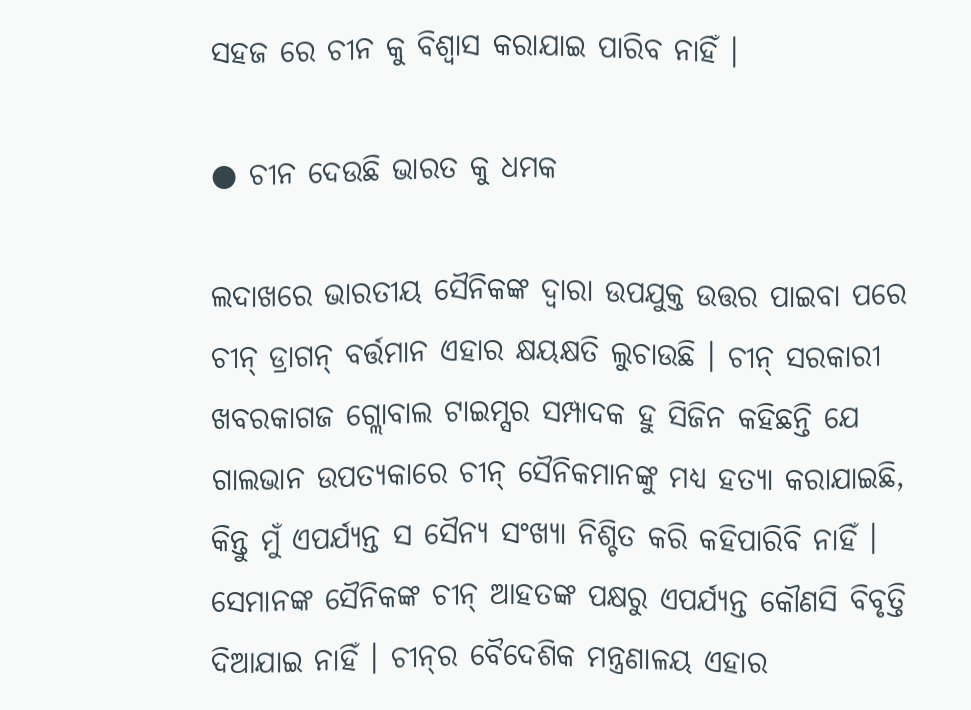ସହଜ ରେ ଚୀନ କୁ ବିଶ୍ୱାସ କରାଯାଇ ପାରିବ ନାହିଁ ।

● ଚୀନ ଦେଉଛି ଭାରତ କୁ ଧମକ

ଲଦାଖରେ ଭାରତୀୟ ସୈନିକଙ୍କ ଦ୍ୱାରା ଉପଯୁକ୍ତ ଉତ୍ତର ପାଇବା ପରେ ଚୀନ୍ ଡ୍ରାଗନ୍ ବର୍ତ୍ତମାନ ଏହାର କ୍ଷୟକ୍ଷତି ଲୁଚାଉଛି । ଚୀନ୍ ସରକାରୀ ଖବରକାଗଜ ଗ୍ଲୋବାଲ ଟାଇମ୍ସର ସମ୍ପାଦକ ହୁ ସିଜିନ କହିଛନ୍ତି ଯେ ଗାଲଭାନ ଉପତ୍ୟକାରେ ଚୀନ୍ ସୈନିକମାନଙ୍କୁ ମଧ୍ୟ ହତ୍ୟା କରାଯାଇଛି, କିନ୍ତୁ ମୁଁ ଏପର୍ଯ୍ୟନ୍ତ ସ ସୈନ୍ୟ ସଂଖ୍ୟା ନିଶ୍ଚିତ କରି କହିପାରିବି ନାହିଁ । ସେମାନଙ୍କ ସୈନିକଙ୍କ ଚୀନ୍ ଆହତଙ୍କ ପକ୍ଷରୁ ଏପର୍ଯ୍ୟନ୍ତ କୌଣସି ବିବୃତ୍ତି ଦିଆଯାଇ ନାହିଁ । ଚୀନ୍‌ର ବୈଦେଶିକ ମନ୍ତ୍ରଣାଳୟ ଏହାର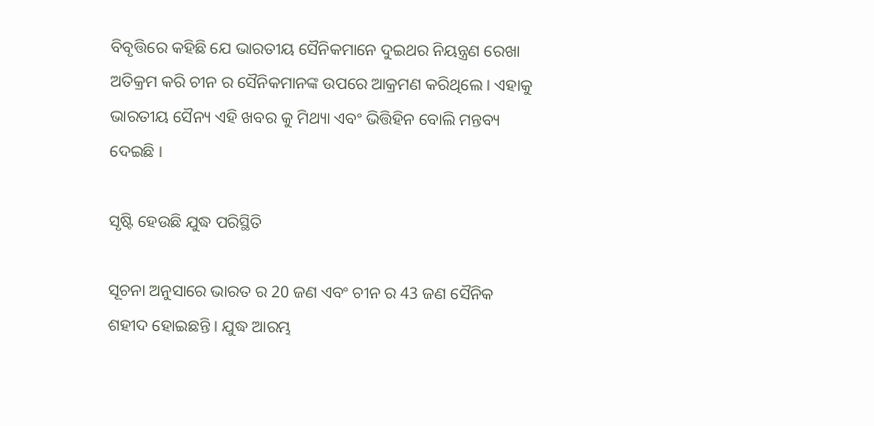ବିବୃତ୍ତିରେ କହିଛି ଯେ ଭାରତୀୟ ସୈନିକମାନେ ଦୁଇଥର ନିୟନ୍ତ୍ରଣ ରେଖା ଅତିକ୍ରମ କରି ଚୀନ ର ସୈନିକମାନଙ୍କ ଉପରେ ଆକ୍ରମଣ କରିଥିଲେ । ଏହାକୁ ଭାରତୀୟ ସୈନ୍ୟ ଏହି ଖବର କୁ ମିଥ୍ୟା ଏବଂ ଭିତ୍ତିହିନ ବୋଲି ମନ୍ତବ୍ୟ ଦେଇଛି ।

ସୃଷ୍ଟି ହେଉଛି ଯୁଦ୍ଧ ପରିସ୍ଥିତି

ସୂଚନା ଅନୁସାରେ ଭାରତ ର 20 ଜଣ ଏବଂ ଚୀନ ର 43 ଜଣ ସୈନିକ ଶହୀଦ ହୋଇଛନ୍ତି । ଯୁଦ୍ଧ ଆରମ୍ଭ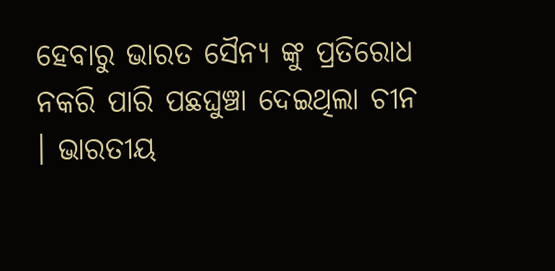ହେବାରୁ ଭାରତ ସୈନ୍ୟ ଙ୍କୁ ପ୍ରତିରୋଧ ନକରି ପାରି ପଛଘୁଞ୍ଚା ଦେଇଥିଲା ଚୀନ । ଭାରତୀୟ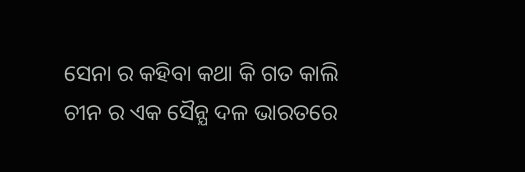ସେନା ର କହିବା କଥା କି ଗତ କାଲି ଚୀନ ର ଏକ ସୈନ୍ଯ ଦଳ ଭାରତରେ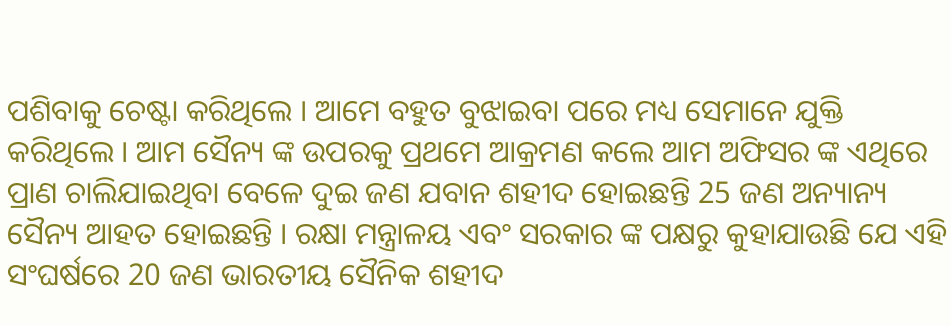ପଶିବାକୁ ଚେଷ୍ଟା କରିଥିଲେ । ଆମେ ବହୁତ ବୁଝାଇବା ପରେ ମଧ୍ୟ ସେମାନେ ଯୁକ୍ତି କରିଥିଲେ । ଆମ ସୈନ୍ୟ ଙ୍କ ଉପରକୁ ପ୍ରଥମେ ଆକ୍ରମଣ କଲେ ଆମ ଅଫିସର ଙ୍କ ଏଥିରେ ପ୍ରାଣ ଚାଲିଯାଇଥିବା ବେଳେ ଦୁଇ ଜଣ ଯବାନ ଶହୀଦ ହୋଇଛନ୍ତି 25 ଜଣ ଅନ୍ୟାନ୍ୟ ସୈନ୍ୟ ଆହତ ହୋଇଛନ୍ତି । ରକ୍ଷା ମନ୍ତ୍ରାଳୟ ଏବଂ ସରକାର ଙ୍କ ପକ୍ଷରୁ କୁହାଯାଉଛି ଯେ ଏହି ସଂଘର୍ଷରେ 20 ଜଣ ଭାରତୀୟ ସୈନିକ ଶହୀଦ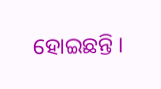ହୋଇଛନ୍ତି ।